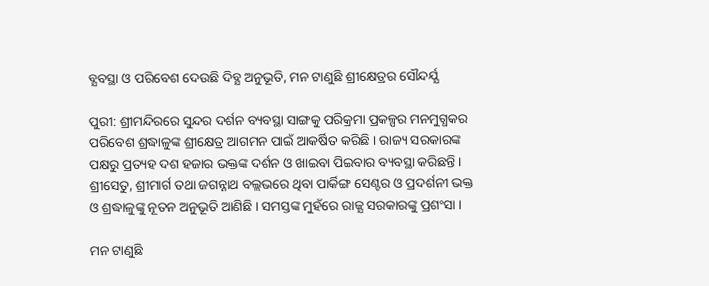ବ୍ଯବସ୍ଥା ଓ ପରିବେଶ ଦେଉଛି ଦିବ୍ଯ ଅନୁଭୂତି, ମନ ଟାଣୁଛି ଶ୍ରୀକ୍ଷେତ୍ରର ସୌନ୍ଦର୍ଯ୍ଯ

ପୁରୀ: ଶ୍ରୀମନ୍ଦିରରେ ସୁନ୍ଦର ଦର୍ଶନ ବ୍ୟବସ୍ଥା ସାଙ୍ଗକୁ ପରିକ୍ରମା ପ୍ରକଳ୍ପର ମନମୁଗ୍ଧକର ପରିବେଶ ଶ୍ରଦ୍ଧାଳୁଙ୍କ ଶ୍ରୀକ୍ଷେତ୍ର ଆଗମନ ପାଇଁ ଆକର୍ଷିତ କରିଛି । ରାଜ୍ୟ ସରକାରଙ୍କ ପକ୍ଷରୁ ପ୍ରତ୍ୟହ ଦଶ ହଜାର ଭକ୍ତଙ୍କ ଦର୍ଶନ ଓ ଖାଇବା ପିଇବାର ବ୍ୟବସ୍ଥା କରିଛନ୍ତି । ଶ୍ରୀସେତୁ, ଶ୍ରୀମାର୍ଗ ତଥା ଜଗନ୍ନାଥ ବଲ୍ଲଭରେ ଥିବା ପାର୍କିଙ୍ଗ ସେଣ୍ଟର ଓ ପ୍ରଦର୍ଶନୀ ଭକ୍ତ ଓ ଶ୍ରଦ୍ଧାଳୁଙ୍କୁ ନୂତନ ଅନୁଭୂତି ଆଣିଛି । ସମସ୍ତଙ୍କ ମୁହଁରେ ରାଜ୍ଯ ସରକାରଙ୍କୁ ପ୍ରଶଂସା ।

ମନ ଟାଣୁଛି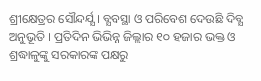ଶ୍ରୀକ୍ଷେତ୍ରର ସୌନ୍ଦର୍ଯ୍ଯ । ବ୍ଯବସ୍ଥା ଓ ପରିବେଶ ଦେଉଛି ଦିବ୍ଯ ଅନୁଭୂତି । ପ୍ରତିଦିନ ଭିଭିନ୍ନ ଜିଲ୍ଲାର ୧୦ ହଜାର ଭକ୍ତ ଓ ଶ୍ରଦ୍ଧାଳୁଙ୍କୁ ସରକାରଙ୍କ ପକ୍ଷରୁ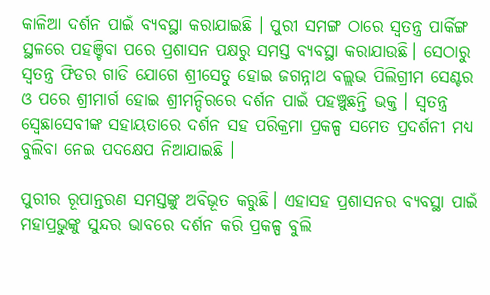କାଳିଆ ଦର୍ଶନ ପାଇଁ ବ୍ୟବସ୍ଥା କରାଯାଇଛି । ପୁରୀ ସମଙ୍ଗ ଠାରେ ସ୍ୱତନ୍ତ୍ର ପାର୍କିଙ୍ଗ ସ୍ଥଳରେ ପହଞ୍ଚିବା ପରେ ପ୍ରଶାସନ ପକ୍ଷରୁ ସମସ୍ତ ବ୍ଯବସ୍ଥା କରାଯାଉଛି। ସେଠାରୁ ସ୍ୱତନ୍ତ୍ର ଫିଡର ଗାଡି ଯୋଗେ ଶ୍ରୀସେତୁ ହୋଇ ଜଗନ୍ନାଥ ବଲ୍ଲଭ ପିଲିଗ୍ରୀମ ସେଣ୍ଟର ଓ ପରେ ଶ୍ରୀମାର୍ଗ ହୋଇ ଶ୍ରୀମନ୍ଦିରରେ ଦର୍ଶନ ପାଇଁ ପହଞ୍ଚୁଛନ୍ତି ଭକ୍ତ । ସ୍ୱତନ୍ତ୍ର ସ୍ବେଛାସେବୀଙ୍କ ସହାୟତାରେ ଦର୍ଶନ ସହ ପରିକ୍ରମା ପ୍ରକଳ୍ପ ସମେତ ପ୍ରଦର୍ଶନୀ ମଧ୍ୟ ବୁଲିବା ନେଇ ପଦକ୍ଷେପ ନିଆଯାଇଛି ।

ପୁରୀର ରୂପାନ୍ତରଣ ସମସ୍ତଙ୍କୁ ଅବିଭୂତ କରୁଛି। ଏହାସହ ପ୍ରଶାସନର ବ୍ଯବସ୍ଥା ପାଇଁ ମହାପ୍ରଭୁଙ୍କୁ ସୁନ୍ଦର ଭାବରେ ଦର୍ଶନ କରି ପ୍ରକଳ୍ପ ବୁଲି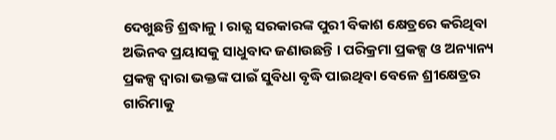ଦେଖୁଛନ୍ତି ଶ୍ରଦ୍ଧାଳୁ। ରାଜ୍ଯ ସରକାରଙ୍କ ପୁରୀ ବିକାଶ କ୍ଷେତ୍ରରେ କରିଥିବା ଅଭିନବ ପ୍ରୟାସକୁ ସାଧୁବାଦ ଜଣାଉଛନ୍ତି । ପରିକ୍ରମା ପ୍ରକଳ୍ପ ଓ ଅନ୍ୟାନ୍ୟ ପ୍ରକଳ୍ପ ଦ୍ବାରା ଭକ୍ତଙ୍କ ପାଇଁ ସୁବିଧା ବୃଦ୍ଧି ପାଇଥିବା ବେଳେ ଶ୍ରୀକ୍ଷେତ୍ରର ଗାରିମାକୁ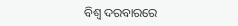ବିଶ୍ୱ ଦରବାରରେ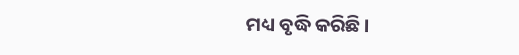ମଧ୍ୟ ବୃଦ୍ଧି କରିଛି ।